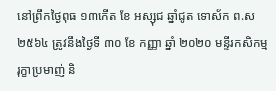នៅព្រឹកថ្ងៃពុធ ១៣កេីត ខែ អស្សុជ ឆ្នាំជូត ទោស័ក ព.ស២៥៦៤ ត្រូវនឹងថ្ងៃទី ៣០ ខែ កញ្ញា ឆ្នាំ ២០២០ មន្ទីរកសិកម្ម រុក្ខាប្រមាញ់ និ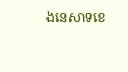ងនេសាទខេ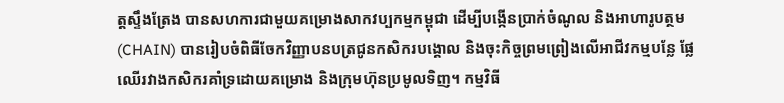ត្តស្ទឹងត្រែង បានសហការជាមួយគម្រោងសាកវប្បកម្មកម្ពុជា ដើម្បីបង្កើនប្រាក់ចំណូល និងអាហារូបត្ថម (CHAIN) បានរៀបចំពិធីចែកវិញ្ញាបនបត្រជូនកសិករបង្គោល និងចុះកិច្ចព្រមព្រៀងលើអាជីវកម្មបន្លែ ផ្លែឈើរវាងកសិករគាំទ្រដោយគម្រោង និងក្រុមហ៊ុនប្រមូលទិញ។ កម្មវិធី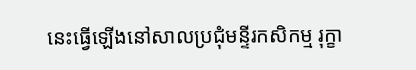នេះធ្វើឡើងនៅសាលប្រជុំមន្ទីរកសិកម្ម រុក្ខា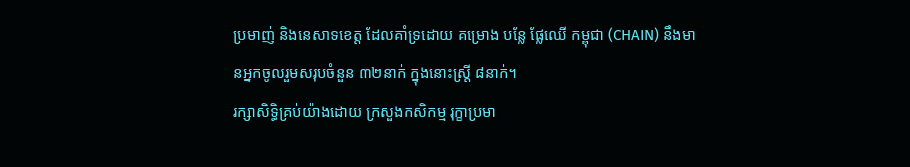ប្រមាញ់ និងនេសាទខេត្ត ដែលគាំទ្រដោយ គម្រោង បន្លែ ផ្លែឈើ កម្ពុជា (CHAIN) នឹងមានអ្នកចូលរួមសរុបចំនួន ៣២នាក់ ក្នុងនោះស្ត្រី ៨នាក់។
រក្សាសិទិ្ធគ្រប់យ៉ាងដោយ ក្រសួងកសិកម្ម រុក្ខាប្រមា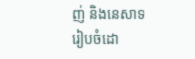ញ់ និងនេសាទ
រៀបចំដោ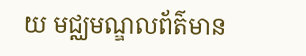យ មជ្ឈមណ្ឌលព័ត៌មាន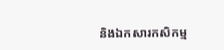និងឯកសារកសិកម្ម